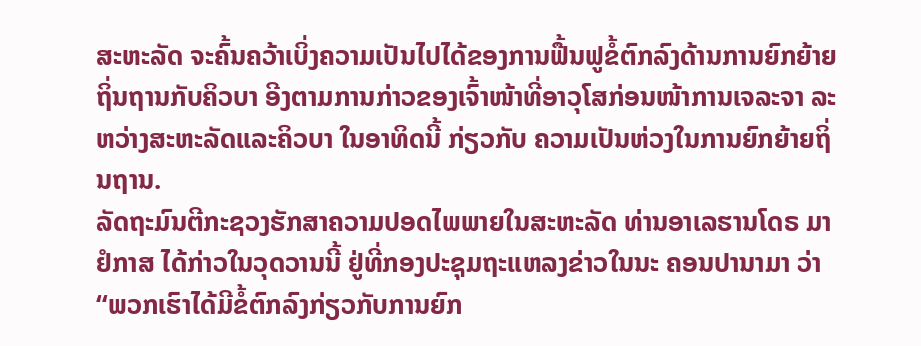ສະຫະລັດ ຈະຄົ້ນຄວ້າເບິ່ງຄວາມເປັນໄປໄດ້ຂອງການຟື້ນຟູຂໍ້ຕົກລົງດ້ານການຍົກຍ້າຍຖິ່ນຖານກັບຄິວບາ ອີງຕາມການກ່າວຂອງເຈົ້າໜ້າທີ່ອາວຸໂສກ່ອນໜ້າການເຈລະຈາ ລະຫວ່າງສະຫະລັດແລະຄິວບາ ໃນອາທິດນີ້ ກ່ຽວກັບ ຄວາມເປັນຫ່ວງໃນການຍົກຍ້າຍຖິ່ນຖານ.
ລັດຖະມົນຕີກະຊວງຮັກສາຄວາມປອດໄພພາຍໃນສະຫະລັດ ທ່ານອາເລຮານໂດຣ ມາຢໍກາສ ໄດ້ກ່າວໃນວຸດວານນີ້ ຢູ່ທີ່ກອງປະຊຸມຖະແຫລງຂ່າວໃນນະ ຄອນປານາມາ ວ່າ “ພວກເຮົາໄດ້ມີຂໍ້ຕົກລົງກ່ຽວກັບການຍົກ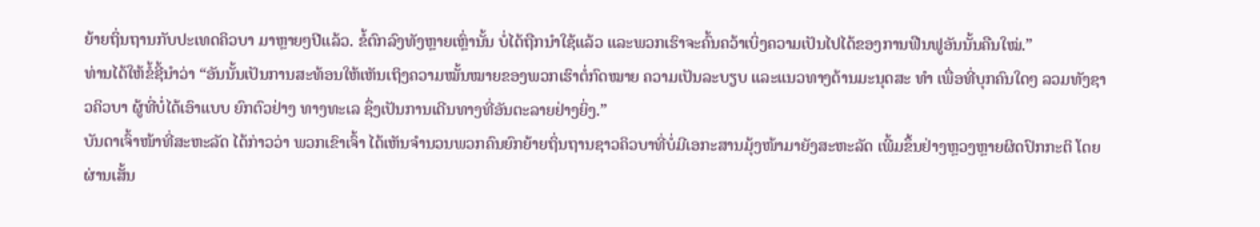ຍ້າຍຖິ່ນຖານກັບປະເທດຄິວບາ ມາຫຼາຍໆປີແລ້ວ. ຂໍ້ຕົກລົງທັງຫຼາຍເຫຼົ່ານັ້ນ ບໍ່ໄດ້ຖືກນຳໃຊ້ແລ້ວ ແລະພວກເຮົາຈະຄົ້ນຄວ້າເບິ່ງຄວາມເປັນໄປໄດ້ຂອງການຟືນຟູອັນນັ້ນຄືນໃໝ່.”
ທ່ານໄດ້ໃຫ້ຂໍ້ຊີ້ນຳວ່າ “ອັນນັ້ນເປັນການສະທ້ອນໃຫ້ເຫັນເຖິງຄວາມໝັ້ນໝາຍຂອງພວກເຮົາຕໍ່ກົດໝາຍ ຄວາມເປັນລະບຽບ ແລະແນວທາງດ້ານມະນຸດສະ ທຳ ເພື່ອທີ່ບຸກຄົນໃດໆ ລວມທັງຊາວຄິວບາ ຜູ້ທີ່ບໍ່ໄດ້ເອົາແບບ ຍົກຕົວຢ່າງ ທາງທະເລ ຊຶ່ງເປັນການເດີນທາງທີ່ອັນຕະລາຍຢ່າງຍິ່ງ.”
ບັນດາເຈົ້າໜ້າທີ່ສະຫະລັດ ໄດ້ກ່າວວ່າ ພວກເຂົາເຈົ້າ ໄດ້ເຫັນຈຳນວນພວກຄົນຍົກຍ້າຍຖິ່ນຖານຊາວຄິວບາທີ່ບໍ່ມີເອກະສານມຸ້ງໜ້າມາຍັງສະຫະລັດ ເພີ້ມຂຶ້ນຢ່າງຫຼວງຫຼາຍຜິດປົກກະຕິ ໂດຍຜ່ານເສັ້ນ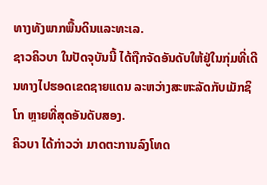ທາງທັງພາກພື້ນດິນແລະທະເລ.
ຊາວຄິວບາ ໃນປັດຈຸບັນນີ້ ໄດ້ຖືກຈັດອັນດັບໃຫ້ຢູ່ໃນກຸ່ມທີ່ເດີນທາງໄປຮອດເຂດຊາຍແດນ ລະຫວ່າງສະຫະລັດກັບເມັກຊິໂກ ຫຼາຍທີ່ສຸດອັນດັບສອງ.
ຄິວບາ ໄດ້ກ່າວວ່າ ມາດຕະການລົງໂທດ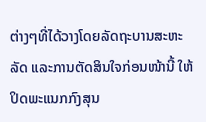ຕ່າງໆທີ່ໄດ້ວາງໂດຍລັດຖະບານສະຫະລັດ ແລະການຕັດສິນໃຈກ່ອນໜ້ານີ້ ໃຫ້ປິດພະແນກກົງສຸນ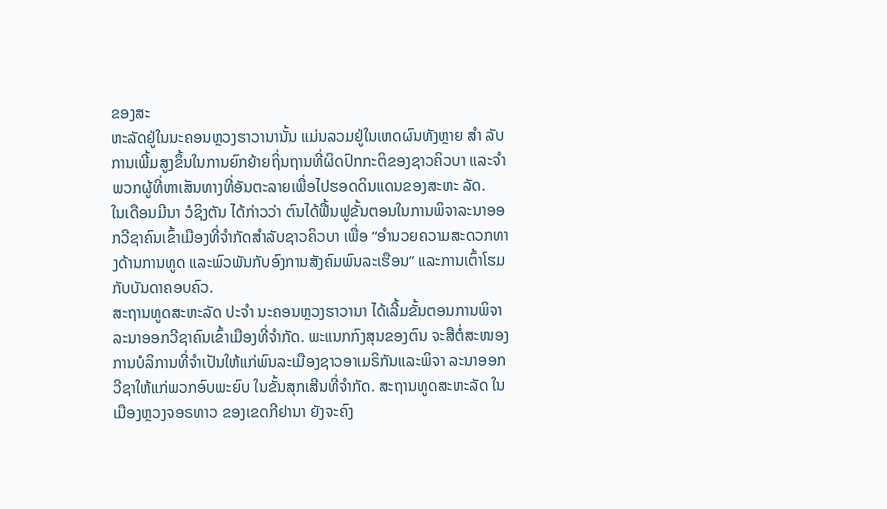ຂອງສະ
ຫະລັດຢູ່ໃນນະຄອນຫຼວງຮາວານານັ້ນ ແມ່ນລວມຢູ່ໃນເຫດຜົນທັງຫຼາຍ ສຳ ລັບການເພີ້ມສູງຂຶ້ນໃນການຍົກຍ້າຍຖິ່ນຖານທີ່ຜິດປົກກະຕິຂອງຊາວຄິວບາ ແລະຈຳພວກຜູ້ທີ່ຫາເສັນທາງທີ່ອັນຕະລາຍເພື່ອໄປຮອດດິນແດນຂອງສະຫະ ລັດ.
ໃນເດືອນມີນາ ວໍຊິງຕັນ ໄດ້ກ່າວວ່າ ຕົນໄດ້ຟື້ນຟູຂັ້ນຕອນໃນການພິຈາລະນາອອກວີຊາຄົນເຂົ້າເມືອງທີ່ຈຳກັດສຳລັບຊາວຄິວບາ ເພື່ອ “ອຳນວຍຄວາມສະດວກທາງດ້ານການທູດ ແລະພົວພັນກັບອົງການສັງຄົມພົນລະເຮືອນ” ແລະການເຕົ້າໂຮມກັບບັນດາຄອບຄົວ.
ສະຖານທູດສະຫະລັດ ປະຈຳ ນະຄອນຫຼວງຮາວານາ ໄດ້ເລີ້ມຂັ້ນຕອນການພິຈາລະນາອອກວີຊາຄົນເຂົ້າເມືອງທີ່ຈຳກັດ. ພະແນກກົງສຸນຂອງຕົນ ຈະສືຕໍ່ສະໜອງການບໍລິການທີ່ຈຳເປັນໃຫ້ແກ່ພົນລະເມືອງຊາວອາເມຣິກັນແລະພິຈາ ລະນາອອກວີຊາໃຫ້ແກ່ພວກອົບພະຍົບ ໃນຂັ້ນສຸກເສີນທີ່ຈຳກັດ. ສະຖານທູດສະຫະລັດ ໃນເມືອງຫຼວງຈອຣທາວ ຂອງເຂດກີຢານາ ຍັງຈະຄົງ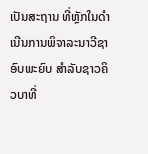ເປັນສະຖານ ທີ່ຫຼັກໃນດຳເນີນການພິຈາລະນາວີຊາອົບພະຍົບ ສຳລັບຊາວຄິວບາທີ່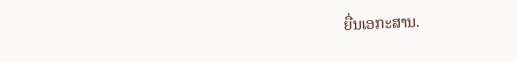ຍື່ນເອກະສານ.